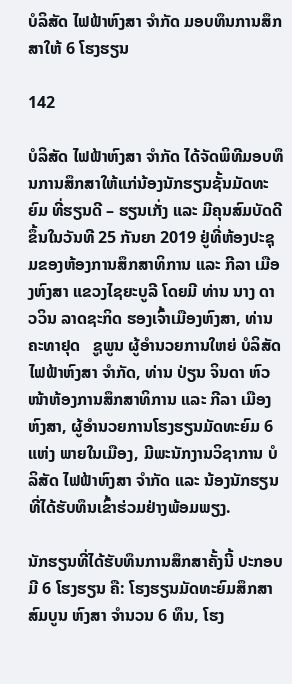ບໍລິສັດ ໄຟຟ້າຫົງສາ ຈຳກັດ ມອບທຶນການສຶກສາໃຫ້ 6 ໂຮງຮຽນ

142

ບໍລິສັດ ໄຟຟ້າຫົງສາ ຈໍາກັດ ໄດ້ຈັດພິທີມອບທຶນການສຶກສາໃຫ້ແກ່ນ້ອງນັກຮຽນຊັ້ນມັດທະຍົມ ທີ່ຮຽນດີ – ຮຽນເກັ່ງ ແລະ ມີຄຸນສົມບັດດີ ຂຶ້ນໃນວັນທີ 25 ກັນຍາ 2019 ຢູ່ທີ່ຫ້ອງປະຊຸມຂອງຫ້ອງການສຶກສາທິການ ແລະ ກີລາ ເມືອງຫົງສາ ແຂວງໄຊຍະບູລີ ໂດຍມີ ທ່ານ ນາງ ດາວວິນ ລາດຊະກິດ ຮອງເຈົ້າເມືອງຫົງສາ, ທ່ານ ຄະທາຢຸດ   ຊູພູນ ຜູ້ອຳນວຍການໃຫຍ່ ບໍລິສັດ ໄຟຟ້າຫົງສາ ຈໍາກັດ, ທ່ານ ປ່ຽນ ຈິນດາ ຫົວໜ້າຫ້ອງການສຶກສາທິການ ແລະ ກີລາ ເມືອງຫົງສາ, ຜູ້ອຳນວຍການໂຮງຮຽນມັດທະຍົມ 6 ແຫ່ງ ພາຍໃນເມືອງ, ມີພະນັກງານວິຊາການ ບໍລິສັດ ໄຟຟ້າຫົງສາ ຈຳກັດ ແລະ ນ້ອງນັກຮຽນທີ່ໄດ້ຮັບທຶນເຂົ້າຮ່ວມຢ່າງພ້ອມພຽງ.

ນັກຮຽນທີ່ໄດ້ຮັບທຶນການສຶກສາຄັ້ງນີ້ ປະກອບມີ 6 ໂຮງຮຽນ ຄື: ໂຮງຮຽນມັດທະຍົມສຶກສາສົມບູນ ຫົງສາ ຈຳນວນ 6 ທຶນ, ໂຮງ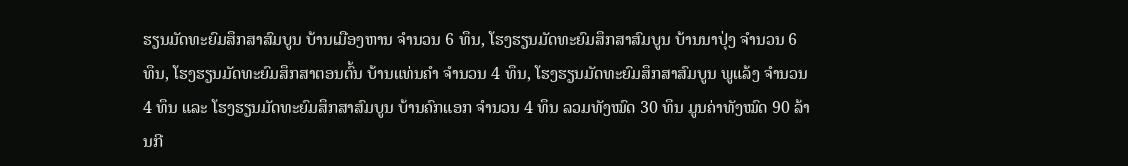ຮຽນມັດທະຍົມສຶກສາສົມບູນ ບ້ານເມືອງຫານ ຈຳນວນ 6 ທຶນ, ໂຮງຮຽນມັດທະຍົມສຶກສາສົມບູນ ບ້ານນາປຸ່ງ ຈຳນວນ 6 ທຶນ, ໂຮງຮຽນມັດທະຍົມສຶກສາຕອນຕົ້ນ ບ້ານແທ່ນຄຳ ຈຳນວນ 4 ທຶນ, ໂຮງຮຽນມັດທະຍົມສຶກສາສົມບູນ ພູແລ້ງ ຈຳນວນ 4 ທຶນ ແລະ ໂຮງຮຽນມັດທະຍົມສຶກສາສົມບູນ ບ້ານຄົກແອກ ຈຳນວນ 4 ທຶນ ລວມທັງໝົດ 30 ທຶນ ມູນຄ່າທັງໝົດ 90 ລ້ານກີ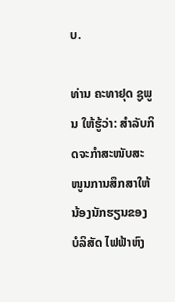ບ.

ທ່ານ ຄະທາຢຸດ ຊູພູນ ໃຫ້ຮູ້ວ່າ: ສຳລັບກິດຈະກໍາສະໜັບສະໜູນການສຶກສາໃຫ້ນ້ອງນັກຮຽນຂອງ ບໍລິສັດ ໄຟຟ້າຫົງ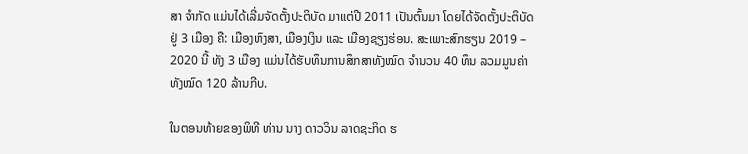ສາ ຈຳກັດ ແມ່ນໄດ້ເລີ່ມຈັດຕັ້ງປະຕິບັດ ມາແຕ່ປີ 2011 ເປັນຕົ້ນມາ ໂດຍໄດ້ຈັດຕັ້ງປະຕິບັດຢູ່ 3 ເມືອງ ຄື: ເມືອງຫົງສາ, ເມືອງເງິນ ແລະ ເມືອງຊຽງຮ່ອນ. ສະເພາະສົກຮຽນ 2019 – 2020 ນີ້ ທັງ 3 ເມືອງ ແມ່ນໄດ້ຮັບທຶນການສຶກສາທັງໝົດ ຈຳນວນ 40 ທຶນ ລວມມູນຄ່າທັງໝົດ 120 ລ້ານກີບ.

ໃນຕອນທ້າຍຂອງພິທີ ທ່ານ ນາງ ດາວວິນ ລາດຊະກິດ ຮ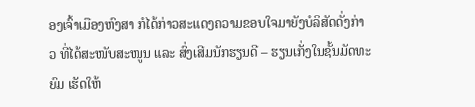ອງເຈົ້າເມືອງຫົງສາ ກໍໄດ້ກ່າວສະແດງຄວາມຂອບໃຈມາຍັງບໍລິສັດດັ່ງກ່າວ ທີ່ໄດ້ສະໜັບສະໜູນ ແລະ ສົ່ງເສີມນັກຮຽນດີ – ຮຽນເກັ່ງໃນຊັ້ນມັດທະຍົມ ເຮັດໃຫ້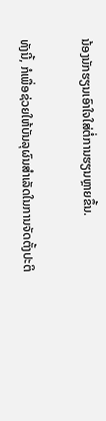ນ້ອງນັກຮຽນເອົາໃຈໃສ່ຕໍ່ການຮຽນຫຼາຍຂຶ້ນ.

ທັງນີ້, ກໍເພື່ອຊ່ວຍໃຫ້ບັນລຸຜົນສຳເລັດໃນການຈັດຕັ້ງປະຕິ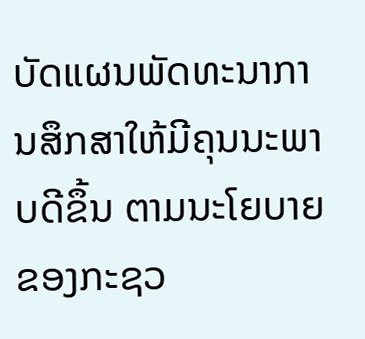ບັດແຜນພັດທະນາການສຶກສາໃຫ້ມີຄຸນນະພາບດີຂຶ້ນ ຕາມນະໂຍບາຍຂອງກະຊວ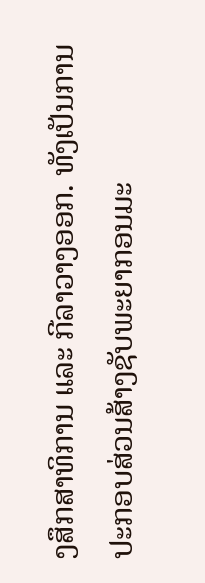ງສຶກສາທິການ ແລະ ກີລາວາງອອກ. ທັງເປັນການປະກອບສ່ວນສ້າງຊັບພະຍາກອນມະ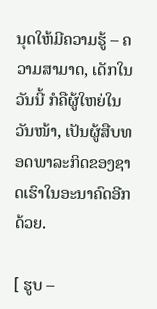ນຸດໃຫ້ມີຄວາມຮູ້ – ຄວາມສາມາດ, ເດັກໃນວັນນີ້ ກໍຄືຜູ້ໃຫຍ່ໃນວັນໜ້າ, ເປັນຜູ້ສືບທອດພາລະກິດຂອງຊາດເຮົາໃນອະນາຄົດອີກດ້ວຍ.

[ ຮູບ –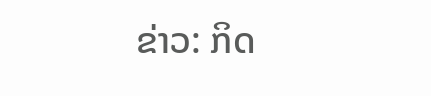ຂ່າວ: ກິດ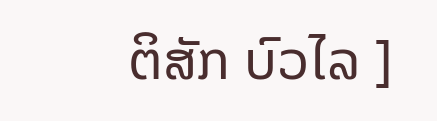ຕິສັກ ບົວໄລ ]